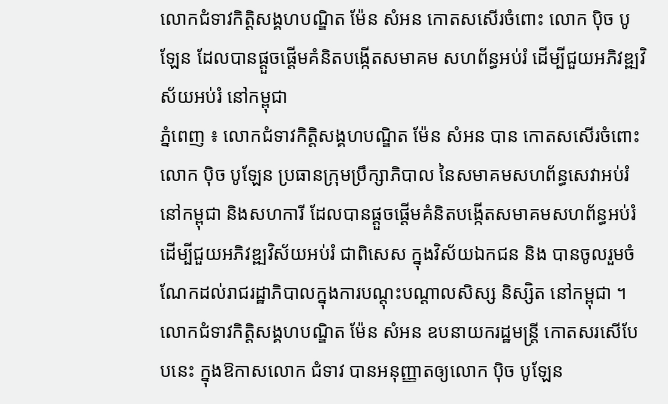លោកជំទាវកិត្តិសង្គហបណ្ឌិត ម៉ែន សំអន កោតសសើរចំពោះ លោក ប៉ិច បូឡែន ដែលបានផ្តួចផ្តើមគំនិតបង្កើតសមាគម សហព័ន្ធអប់រំ ដើម្បីជួយអភិវឌ្ឍវិស័យអប់រំ នៅកម្ពុជា
ភ្នំពេញ ៖ លោកជំទាវកិត្តិសង្គហបណ្ឌិត ម៉ែន សំអន បាន កោតសសើរចំពោះ លោក ប៉ិច បូឡែន ប្រធានក្រុមប្រឹក្សាភិបាល នៃសមាគមសហព័ន្ធសេវាអប់រំនៅកម្ពុជា និងសហការី ដែលបានផ្តួចផ្តើមគំនិតបង្កើតសមាគមសហព័ន្ធអប់រំ ដើម្បីជួយអភិវឌ្ឍវិស័យអប់រំ ជាពិសេស ក្នុងវិស័យឯកជន និង បានចូលរួមចំណែកដល់រាជរដ្ឋាភិបាលក្នុងការបណ្តុះបណ្តាលសិស្ស និស្សិត នៅកម្ពុជា ។
លោកជំទាវកិត្តិសង្គហបណ្ឌិត ម៉ែន សំអន ឧបនាយករដ្ឋមន្ត្រី កោតសរសើបែបនេះ ក្នុងឱកាសលោក ជំទាវ បានអនុញ្ញាតឲ្យលោក ប៉ិច បូឡែន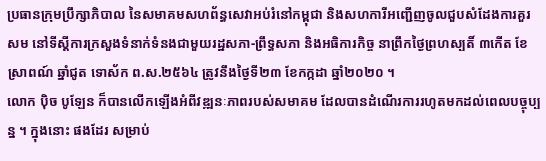ប្រធានក្រុមប្រឹក្សាភិបាល នៃសមាគមសហព័ន្ធសេវាអប់រំនៅកម្ពុជា និងសហការីអញ្ជើញចូលជួបសំដែងការគួរសម នៅទីស្តីការក្រសួងទំនាក់ទំនងជាមួយរដ្ឋសភា-ព្រឹទ្ធសភា និងអធិការកិច្ច នាព្រឹកថ្ងៃព្រហស្បតិ៍ ៣កើត ខែស្រាពណ៍ ឆ្នាំជូត ទោស័ក ព.ស.២៥៦៤ ត្រូវនឹងថ្ងៃទី២៣ ខែកក្កដា ឆ្នាំ២០២០ ។
លោក ប៉ិច បូឡែន ក៏បានលើកឡើងអំពីវឌ្ឍនៈភាពរបស់សមាគម ដែលបានដំណើរការរហូតមកដល់ពេលបច្ចុប្បន្ន ។ ក្នុងនោះ ផងដែរ សម្រាប់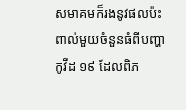សមាគមក៏រងនូវផលប៉ះពាល់មួយចំនួនធំពីបញ្ហាកូវីដ ១៩ ដែលពិភ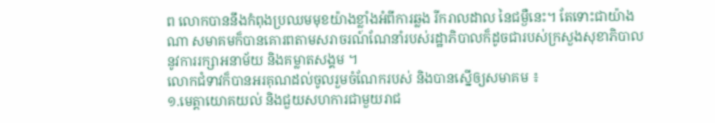ព លោកបាននឹងកំពុងប្រឈមមុខយ៉ាងខ្លាំងអំពីការឆ្លង រីករាលដាល នៃជម្ងឺនេះ។ តែទោះជាយ៉ាងណា សមាគមក៏បានគោរពតាមសរាចរណ៍ណែនាំរបស់រដ្ឋាភិបាលក៏ដូចជារបស់ក្រសួងសុខាភិបាល នូវការរក្សាអនាម័យ និងគម្លាតសង្គម ។
លោកជំទាវក៏បានអរគុណដល់ចូលរួមចំណែករបស់ និងបានស្នើឲ្យសមាគម ៖
១.មេត្តាយោគយល់ និងជួយសហការជាមួយរាជ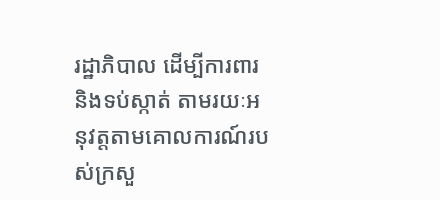រដ្ឋាភិបាល ដើម្បីការពារ និងទប់ស្កាត់ តាមរយៈអនុវត្តតាមគោលការណ៍របស់ក្រសួ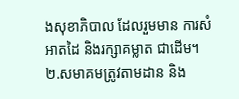ងសុខាភិបាល ដែលរួមមាន ការសំអាតដៃ និងរក្សាគម្លាត ជាដើម។
២.សមាគមត្រូវតាមដាន និង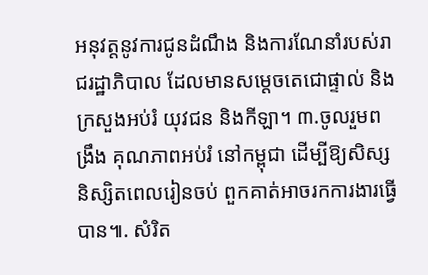អនុវត្តនូវការជូនដំណឹង និងការណែនាំរបស់រាជរដ្ឋាភិបាល ដែលមានសម្តេចតេជោផ្ទាល់ និងក្រសួងអប់រំ យុវជន និងកីឡា។ ៣.ចូលរួមពង្រឹង គុណភាពអប់រំ នៅកម្ពុជា ដើម្បីឱ្យសិស្ស និស្សិតពេលរៀនចប់ ពួកគាត់អាចរកការងារធ្វើបាន៕. សំរិត